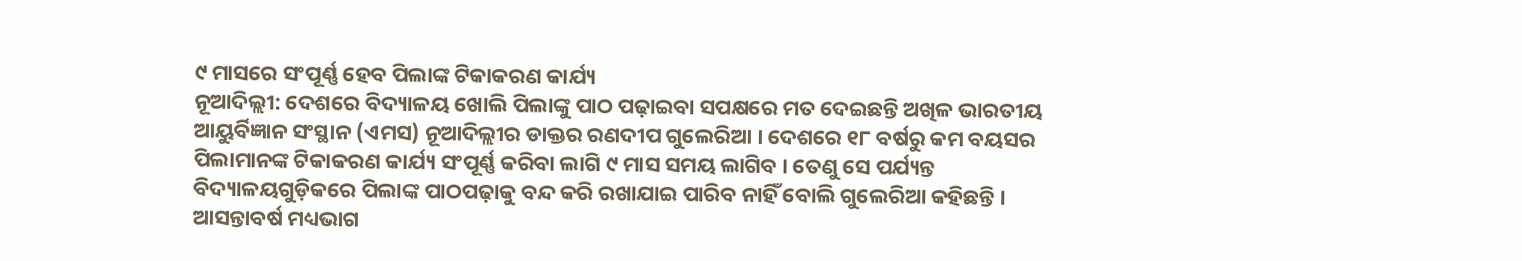୯ ମାସରେ ସଂପୂର୍ଣ୍ଣ ହେବ ପିଲାଙ୍କ ଟିକାକରଣ କାର୍ଯ୍ୟ
ନୂଆଦିଲ୍ଲୀ: ଦେଶରେ ବିଦ୍ୟାଳୟ ଖୋଲି ପିଲାଙ୍କୁ ପାଠ ପଢ଼ାଇବା ସପକ୍ଷରେ ମତ ଦେଇଛନ୍ତି ଅଖିଳ ଭାରତୀୟ ଆୟୁର୍ବିଜ୍ଞାନ ସଂସ୍ଥାନ (ଏମସ) ନୂଆଦିଲ୍ଲୀର ଡାକ୍ତର ରଣଦୀପ ଗୁଲେରିଆ । ଦେଶରେ ୧୮ ବର୍ଷରୁ କମ ବୟସର ପିଲାମାନଙ୍କ ଟିକାକରଣ କାର୍ଯ୍ୟ ସଂପୂର୍ଣ୍ଣ କରିବା ଲାଗି ୯ ମାସ ସମୟ ଲାଗିବ । ତେଣୁ ସେ ପର୍ଯ୍ୟନ୍ତ ବିଦ୍ୟାଳୟଗୁଡ଼ିକରେ ପିଲାଙ୍କ ପାଠପଢ଼ାକୁ ବନ୍ଦ କରି ରଖାଯାଇ ପାରିବ ନାହିଁ ବୋଲି ଗୁଲେରିଆ କହିଛନ୍ତି । ଆସନ୍ତାବର୍ଷ ମଧ୍ୟଭାଗ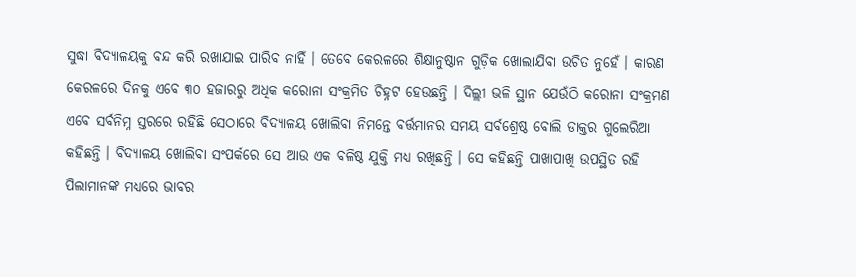ସୁଦ୍ଧା ବିଦ୍ୟାଳୟକୁ ବନ୍ଦ କରି ରଖାଯାଇ ପାରିବ ନାହିଁ । ତେବେ କେରଳରେ ଶିକ୍ଷାନୁଷ୍ଠାନ ଗୁଡ଼ିକ ଖୋଲାଯିବା ଉଚିତ ନୁହେଁ । କାରଣ କେରଳରେ ଦିନକୁ ଏବେ ୩୦ ହଜାରରୁ ଅଧିକ କରୋନା ସଂକ୍ରମିତ ଚିହ୍ନଟ ହେଉଛନ୍ତି । ଦିଲ୍ଲୀ ଭଳି ସ୍ଥାନ ଯେଉଁଠି କରୋନା ସଂକ୍ରମଣ ଏବେ ସର୍ବନିମ୍ନ ସ୍ତରରେ ରହିଛି ସେଠାରେ ବିଦ୍ୟାଳୟ ଖୋଲିବା ନିମନ୍ତେ ବର୍ତ୍ତମାନର ସମୟ ସର୍ବଶ୍ରେଷ୍ଠ ବୋଲି ଡାକ୍ତର ଗୁଲେରିଆ କହିଛନ୍ତି । ବିଦ୍ୟାଳୟ ଖୋଲିବା ସଂପର୍କରେ ସେ ଆଉ ଏକ ବଳିଷ୍ଠ ଯୁକ୍ତି ମଧ୍ୟ ରଖିଛନ୍ତି । ସେ କହିଛନ୍ତି ପାଖାପାଖି ଉପସ୍ଥିତ ରହି ପିଲାମାନଙ୍କ ମଧ୍ୟରେ ଭାବର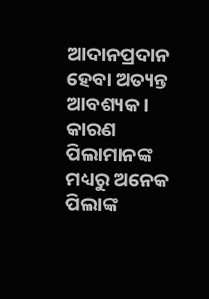ଆଦାନପ୍ରଦାନ ହେବା ଅତ୍ୟନ୍ତ ଆବଶ୍ୟକ । କାରଣ ପିଲାମାନଙ୍କ ମଧ୍ୟରୁ ଅନେକ ପିଲାଙ୍କ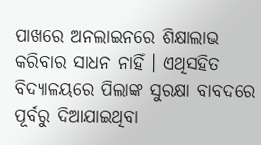ପାଖରେ ଅନଲାଇନରେ ଶିକ୍ଷାଲାଭ କରିବାର ସାଧନ ନାହିଁ । ଏଥିସହିତ ବିଦ୍ୟାଳୟରେ ପିଲାଙ୍କ ସୁରକ୍ଷା ବାବଦରେ ପୂର୍ବରୁ ଦିଆଯାଇଥିବା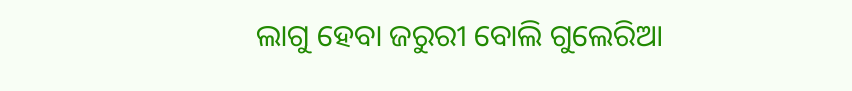ଲାଗୁ ହେବା ଜରୁରୀ ବୋଲି ଗୁଲେରିଆ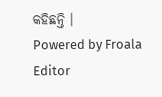କହିଛନ୍ତି ।
Powered by Froala Editor